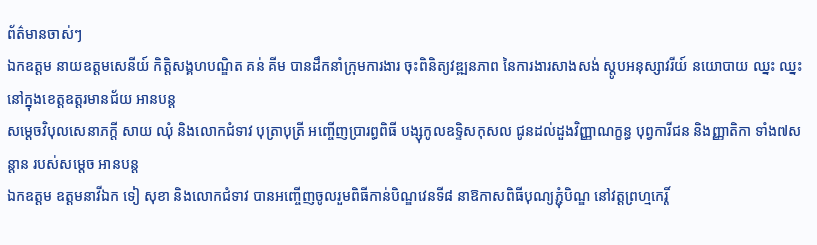ព័ត៌មានចាស់ៗ
ឯកឧត្តម នាយឧត្តមសេនីយ៍ កិត្តិសង្គហបណ្ឌិត គន់ គីម បានដឹកនាំក្រុមការងារ ចុះពិនិត្យវឌ្ឍនភាព នៃការងារសាងសង់ ស្តូបអនុស្សាវរីយ៍ នយោបាយ ឈ្នះ ឈ្នះ នៅក្នុងខេត្តឧត្តរមានជ័យ អានបន្ត
សម្តេចវិបុលសេនាភក្តី សាយ ឈុំ និងលោកជំទាវ បុត្រាបុត្រី អញ្ចើញប្រារព្ធពិធី បង្សុកូលឧទ្ទិសកុសល ជូនដល់ដួងវិញ្ញាណក្ខន្ធ បុព្វការីជន និងញ្ញាតិកា ទាំង៧សន្តាន របស់សម្តេច អានបន្ត
ឯកឧត្តម ឧត្តមនាវីឯក ទៀ សុខា និងលោកជំទាវ បានអញ្ចើញចូលរួមពិធីកាន់បិណ្ឌវេនទី៨ នាឱកាសពិធីបុណ្យភ្ជុំបិណ្ឌ នៅវត្តព្រហ្មកេរ្តិ៍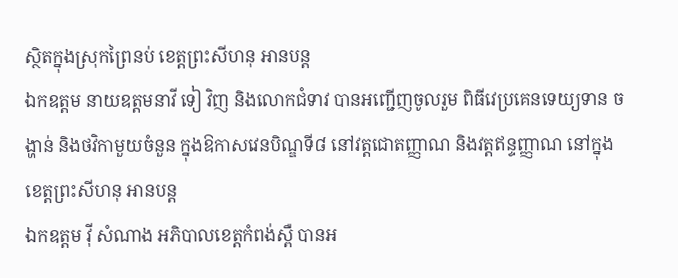ស្ថិតក្នុងស្រុកព្រៃនប់ ខេត្តព្រះសីហនុ អានបន្ត
ឯកឧត្តម នាយឧត្តមនាវី ទៀ វិញ និងលោកជំទាវ បានអញ្ជើញចូលរួម ពិធីវេប្រគេនទេយ្យទាន ចង្ហាន់ និងថវិកាមួយចំនួន ក្នុងឱកាសវេនបិណ្ឌទី៨ នៅវត្តជោតញ្ញាណ និងវត្តឥន្ទញ្ញាណ នៅក្នុងខេត្តព្រះសីហនុ អានបន្ត
ឯកឧត្តម វ៉ី សំណាង អភិបាលខេត្តកំពង់ស្ពឺ បានអ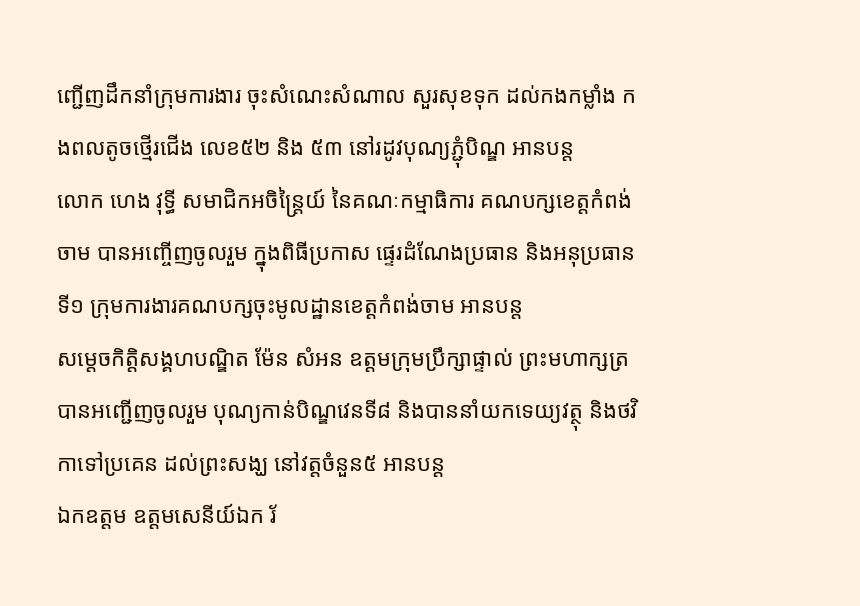ញ្ជើញដឹកនាំក្រុមការងារ ចុះសំណេះសំណាល សួរសុខទុក ដល់កងកម្លាំង កងពលតូចថ្មើរជើង លេខ៥២ និង ៥៣ នៅរដូវបុណ្យភ្ជុំបិណ្ឌ អានបន្ត
លោក ហេង វុទ្ធី សមាជិកអចិន្ត្រៃយ៍ នៃគណៈកម្មាធិការ គណបក្សខេត្តកំពង់ចាម បានអញ្ចើញចូលរួម ក្នុងពិធីប្រកាស ផ្ទេរដំណែងប្រធាន និងអនុប្រធានទី១ ក្រុមការងារគណបក្សចុះមូលដ្ឋានខេត្តកំពង់ចាម អានបន្ត
សម្តេចកិត្ដិសង្គហបណ្ឌិត ម៉ែន សំអន ឧត្តមក្រុមប្រឹក្សាផ្ទាល់ ព្រះមហាក្សត្រ បានអញ្ជើញចូលរួម បុណ្យកាន់បិណ្ឌវេនទី៨ និងបាននាំយកទេយ្យវត្ថុ និងថវិកាទៅប្រគេន ដល់ព្រះសង្ឃ នៅវត្តចំនួន៥ អានបន្ត
ឯកឧត្តម ឧត្តមសេនីយ៍ឯក រ័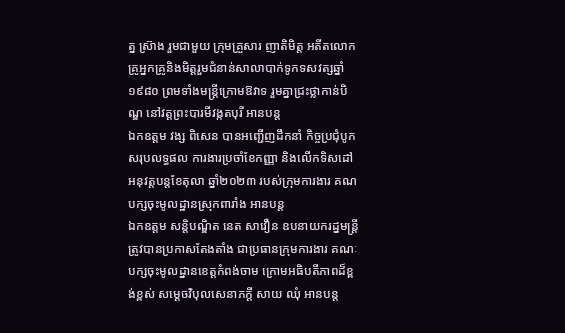ត្ន ស្រ៊ាង រួមជាមួយ ក្រុមគ្រួសារ ញាតិមិត្ត អតីតលោកគ្រូអ្នកគ្រូនិងមិត្តរួមជំនាន់សាលាបាក់ទូកទសវត្សឆ្នាំ១៩៨០ ព្រមទាំងមន្ត្រីក្រោមឱវាទ រួមគ្នាជ្រះថ្លាកាន់បិណ្ឌ នៅវត្តព្រះបារមីវង្កតបុរី អានបន្ត
ឯកឧត្តម វង្ស ពិសេន បានអញ្ជើញដឹកនាំ កិច្ចប្រជុំបូកសរុបលទ្ធផល ការងារប្រចាំខែកញ្ញា និងលើកទិសដៅ អនុវត្តបន្តខែតុលា ឆ្នាំ២០២៣ របស់ក្រុមការងារ គណបក្សចុះមូលដ្ឋានស្រុកពារាំង អានបន្ត
ឯកឧត្តម សន្តិបណ្ឌិត នេត សាវឿន ឧបនាយករដ្នមន្ត្រី ត្រូវបានប្រកាសតែងតាំង ជាប្រធានក្រុមការងារ គណៈបក្សចុះមូលដ្នានខេត្តកំពង់ចាម ក្រោមអធិបតីភាពដ៏ខ្ពង់ខ្ពស់ សម្តេចវិបុលសេនាភក្តី សាយ ឈុំ អានបន្ត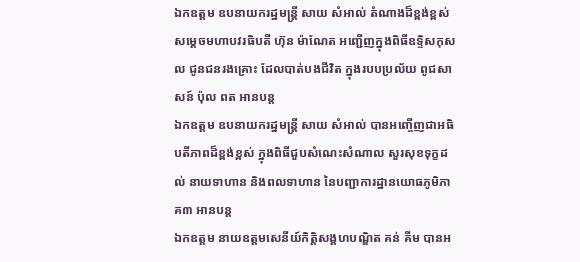ឯកឧត្ដម ឧបនាយករដ្ឋមន្ត្រី សាយ សំអាល់ តំណាងដ៏ខ្ពង់ខ្ពស់ សម្តេចមហាបវរធិបតី ហ៊ុន ម៉ាណែត អញ្ជេីញក្នុងពិធីឧទ្ទិសកុសល ជូនជនរងគ្រោះ ដែលបាត់បងជីវិត ក្នុងរបបប្រល័យ ពូជសាសន៍ ប៉ុល ពត អានបន្ត
ឯកឧត្តម ឧបនាយករដ្នមន្ត្រី សាយ សំអាល់ បានអញ្ចើញជាអធិបតីភាពដ៏ខ្ពង់ខ្ពស់ ក្នុងពិធីជួបសំណេះសំណាល សួរសុខទុក្ខដល់ នាយទាហាន និងពលទាហាន នៃបញ្ជាការដ្ឋានយោធភូមិភាគ៣ អានបន្ត
ឯកឧត្តម នាយឧត្តមសេនីយ៍កិត្តិសង្គហបណ្ឌិត គន់ គីម បានអ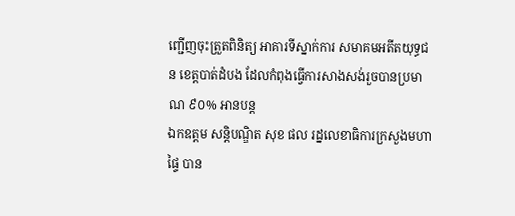ញ្ជើញចុះត្រួតពិនិត្យ អាគារទីស្នាក់ការ សមាគមអតីតយុទ្ធជន ខេត្តបាត់ដំបង ដែលកំពុងធ្វើការសាងសង់រួចបានប្រមាណ ៩០% អានបន្ត
ឯកឧត្តម សន្តិបណ្ឌិត សុខ ផល រដ្នលេខាធិការក្រសួងមហាផ្ទៃ បាន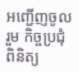អញ្ជើញចូលរួម កិច្ចប្រជុំពិនិត្យ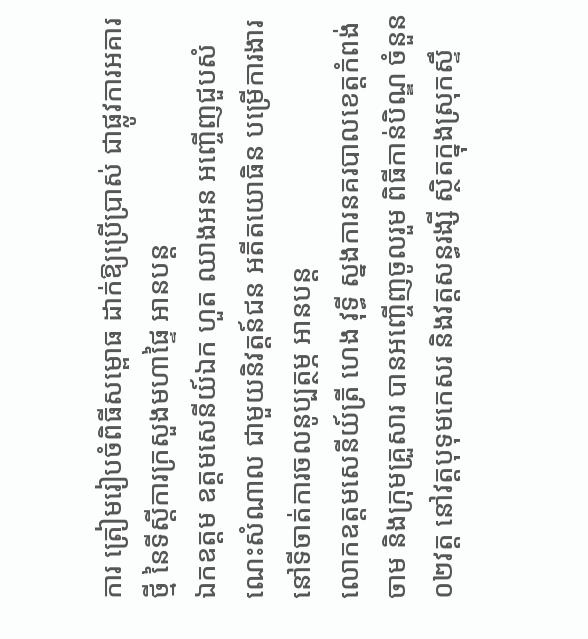ការ ត្រៀមរៀបចំពិធីសម្ពោធ ដាក់ឱ្យប្រើប្រាស់ ជាផ្លូវការអគារថ្មី នៃទីស្តីការក្រសួងមហាផ្ទៃ អានបន្ត
ឯកឧត្តម ឧត្ដមសេនីយ៍ឯក ហួត ឈាងអន អញ្ចើញជួបសំណេះសំណាល ជាមួយនិវត្តន៍ជន អតីតយោធិន បម្រើការងារ នៅទីចាត់ការចលនូប្បត្ថម្ភ អានបន្ត
លោកឧត្តមសេនីយ៍ត្រី ហេង វុទ្ធី ស្នងការនគរបាលខេត្តកំពង់ចាម និងក្រុមគ្រួសារ បានអញ្ចើញចូលរួម ពិធីកាន់បិណ្ឌ ចំនួន ០២វត្ដ នៅវត្តបុទុមកេសរ និងវត្តសន្ធរង្សី ស្ថិតក្នុងស្រុកស្ទឹ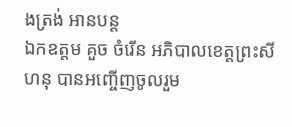ងត្រង់ អានបន្ត
ឯកឧត្តម គួច ចំរើន អភិបាលខេត្តព្រះសីហនុ បានអញ្ចើញចូលរួម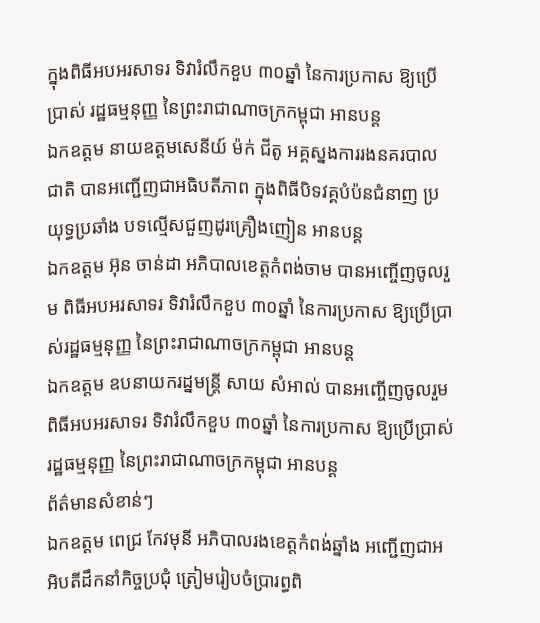ក្នុងពិធីអបអរសាទរ ទិវារំលឹកខួប ៣០ឆ្នាំ នៃការប្រកាស ឱ្យប្រើប្រាស់ រដ្ឋធម្មនុញ្ញ នៃព្រះរាជាណាចក្រកម្ពុជា អានបន្ត
ឯកឧត្តម នាយឧត្តមសេនីយ៍ ម៉ក់ ជីតូ អគ្គស្នងការរងនគរបាលជាតិ បានអញ្ជើញជាអធិបតីភាព ក្នុងពិធីបិទវគ្គបំប៉នជំនាញ ប្រយុទ្ធប្រឆាំង បទល្មើសជួញដូរគ្រឿងញៀន អានបន្ត
ឯកឧត្តម អ៊ុន ចាន់ដា អភិបាលខេត្តកំពង់ចាម បានអញ្ចើញចូលរួម ពិធីអបអរសាទរ ទិវារំលឹកខួប ៣០ឆ្នាំ នៃការប្រកាស ឱ្យប្រើប្រាស់រដ្ឋធម្មនុញ្ញ នៃព្រះរាជាណាចក្រកម្ពុជា អានបន្ត
ឯកឧត្តម ឧបនាយករដ្នមន្ត្រី សាយ សំអាល់ បានអញ្ចើញចូលរួម ពិធីអបអរសាទរ ទិវារំលឹកខួប ៣០ឆ្នាំ នៃការប្រកាស ឱ្យប្រើប្រាស់ រដ្ឋធម្មនុញ្ញ នៃព្រះរាជាណាចក្រកម្ពុជា អានបន្ត
ព័ត៌មានសំខាន់ៗ
ឯកឧត្តម ពេជ្រ កែវមុនី អភិបាលរងខេត្ដកំពង់ឆ្នាំង អញ្ជើញជាអអិបតីដឹកនាំកិច្ចប្រជុំ ត្រៀមរៀបចំប្រារព្ធពិ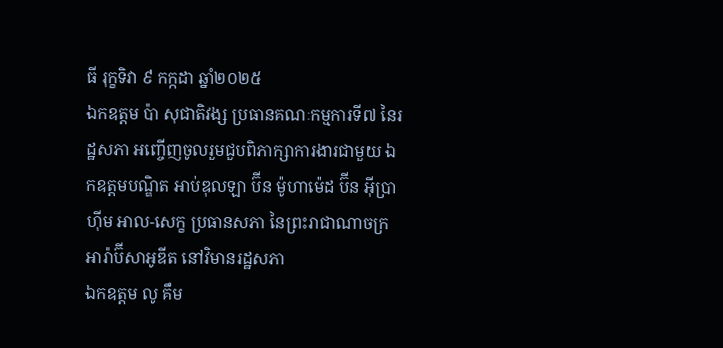ធី រុក្ខទិវា ៩ កក្កដា ឆ្នាំ២០២៥
ឯកឧត្តម ប៉ា សុជាតិវង្ស ប្រធានគណៈកម្មការទី៧ នៃរដ្ឋសភា អញ្ចើញចូលរួមជួបពិភាក្សាការងារជាមួយ ឯកឧត្តមបណ្ឌិត អាប់ឌុលឡា ប៊ីន ម៉ូហាម៉េដ ប៊ីន អ៊ីប្រាហ៊ីម អាល-សេក្ខ ប្រធានសភា នៃព្រះរាជាណាចក្រអារ៉ាប៊ីសាអូឌីត នៅវិមានរដ្ឋសភា
ឯកឧត្តម លូ គឹម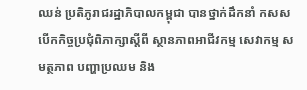ឈន់ ប្រតិភូរាជរដ្ឋាភិបាលកម្ពុជា បានថ្នាក់ដឹកនាំ កសស បើកកិច្ចប្រជុំពិភាក្សាស្តីពី ស្ថានភាពអាជីវកម្ម សេវាកម្ម សមត្ថភាព បញ្ហាប្រឈម និង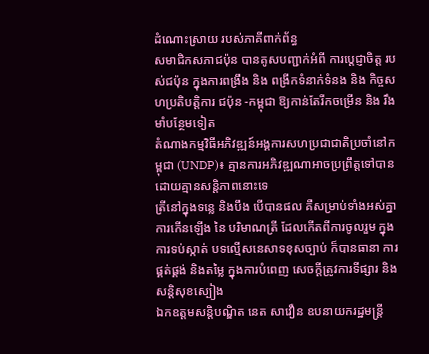ដំណោះស្រាយ របស់ភាគីពាក់ព័ន្ធ
សមាជិកសភាជប៉ុន បានគូសបញ្ជាក់អំពី ការប្ដេជ្ញាចិត្ត របស់ជប៉ុន ក្នុងការពង្រឹង និង ពង្រីកទំនាក់ទំនង និង កិច្ចសហប្រតិបត្តិការ ជប៉ុន -កម្ពុជា ឱ្យកាន់តែរីកចម្រេីន និង រឹងមាំបន្ថែមទៀត
តំណាងកម្មវិធីអភិវឌ្ឍន៍អង្គការសហប្រជាជាតិប្រចាំនៅកម្ពុជា (UNDP)៖ គ្មានការអភិវឌ្ឍណាអាចប្រព្រឹត្តទៅបាន ដោយគ្មានសន្តិភាពនោះទេ
ត្រីនៅក្នុងទន្លេ និងបឹង បើបានផល គឺសម្រាប់ទាំងអស់គ្នា ការកើនឡើង នៃ បរិមាណត្រី ដែលកើតពីការចូលរួម ក្នុងការទប់ស្កាត់ បទល្មើសនេសាទខុសច្បាប់ ក៏បានធានា ការផ្គត់ផ្គង់ និងតម្លៃ ក្នុងការបំពេញ សេចក្តីត្រូវការទីផ្សារ និងសន្តិសុខស្បៀង
ឯកឧត្តមសន្តិបណ្ឌិត នេត សាវឿន ឧបនាយករដ្ឋមន្រ្តី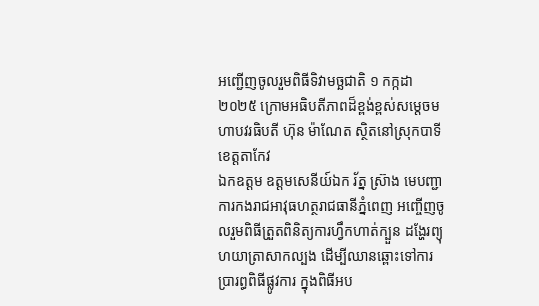អញ្ជើញចូលរួមពិធីទិវាមច្ឆជាតិ ១ កក្កដា ២០២៥ ក្រោមអធិបតីភាពដ៏ខ្ពង់ខ្ពស់សម្តេចមហាបវរធិបតី ហ៊ុន ម៉ាណែត ស្ថិតនៅស្រុកបាទី ខេត្តតាកែវ
ឯកឧត្តម ឧត្តមសេនីយ៍ឯក រ័ត្ន ស៊្រាង មេបញ្ជាការកងរាជអាវុធហត្ថរាជធានីភ្នំពេញ អញ្ចើញចូលរួមពិធីត្រួតពិនិត្យការហ្វឹកហាត់ក្បួន ដង្ហែរព្យុហយាត្រាសាកល្បង ដើម្បីឈានឆ្ពោះទៅការ ប្រារព្ធពិធីផ្លូវការ ក្នុងពិធីអប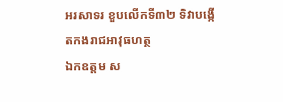អរសាទរ ខួបលើកទី៣២ ទិវាបង្កើតកងរាជអាវុធហត្ថ
ឯកឧត្តម ស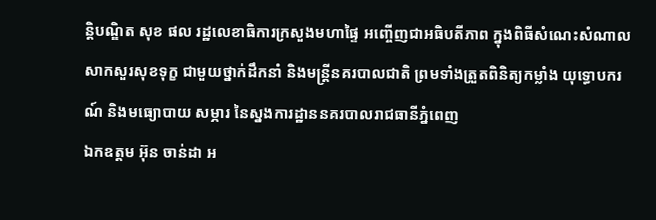ន្តិបណ្ឌិត សុខ ផល រដ្ឋលេខាធិការក្រសួងមហាផ្ទៃ អញ្ចើញជាអធិបតីភាព ក្នុងពិធីសំណេះសំណាលសាកសួរសុខទុក្ខ ជាមួយថ្នាក់ដឹកនាំ និងមន្រ្តីនគរបាលជាតិ ព្រមទាំងត្រួតពិនិត្យកម្លាំង យុទ្ធោបករណ៍ និងមធ្យោបាយ សម្ភារ នៃស្នងការដ្ឋាននគរបាលរាជធានីភ្នំពេញ
ឯកឧត្តម អ៊ុន ចាន់ដា អ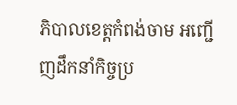ភិបាលខេត្តកំពង់ចាម អញ្ជើញដឹកនាំកិច្ចប្រ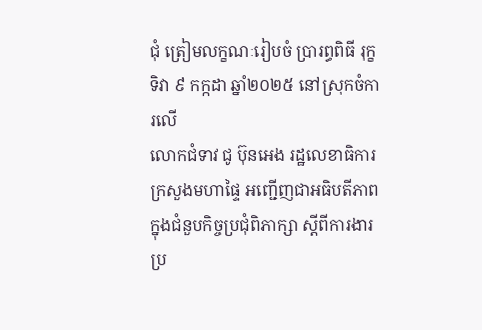ជុំ ត្រៀមលក្ខណៈរៀបចំ ប្រារព្ធពិធី រុក្ខទិវា ៩ កក្កដា ឆ្នាំ២០២៥ នៅស្រុកចំការលើ
លោកជំទាវ ជូ ប៊ុនអេង រដ្ឋលេខាធិការក្រសួងមហាផ្ទៃ អញ្ជើញជាអធិបតីភាព ក្នុងជំនួបកិច្ចប្រជុំពិភាក្សា ស្តីពីការងារប្រ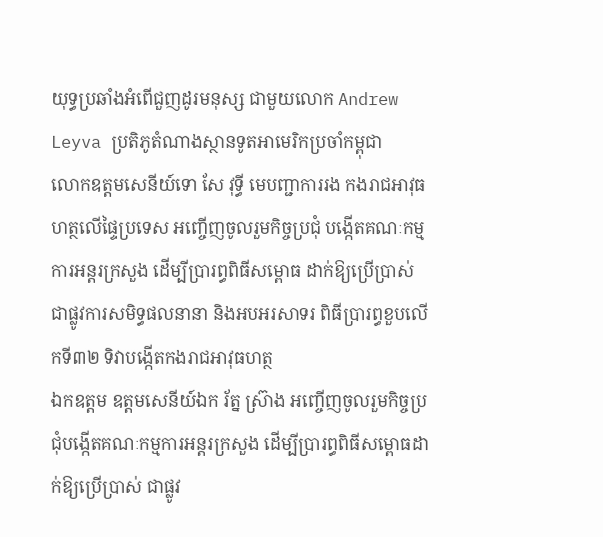យុទ្ធប្រឆាំងអំពើជួញដូរមនុស្ស ជាមួយលោក Andrew Leyva ប្រតិភូតំណាងស្ថានទូតអាមេរិកប្រចាំកម្ពុជា
លោកឧត្តមសេនីយ៍ទោ សែ វុទ្ធី មេបញ្ជាការរង កងរាជអាវុធហត្ថលើផ្ទៃប្រទេស អញ្ចើញចូលរួមកិច្ចប្រជុំ បង្កើតគណៈកម្មការអន្តរក្រសួង ដើម្បីប្រារព្ធពិធីសម្ពោធ ដាក់ឱ្យប្រើប្រាស់ ជាផ្លូវការសមិទ្ធផលនានា និងអបអរសាទរ ពិធីប្រារព្ធខួបលើកទី៣២ ទិវាបង្កើតកងរាជអាវុធហត្ថ
ឯកឧត្តម ឧត្តមសេនីយ៍ឯក រ័ត្ន ស្រ៊ាង អញ្ចើញចូលរួមកិច្ចប្រជុំបង្កើតគណៈកម្មការអន្តរក្រសួង ដើម្បីប្រារព្ធពិធីសម្ពោធដាក់ឱ្យប្រើប្រាស់ ជាផ្លូវ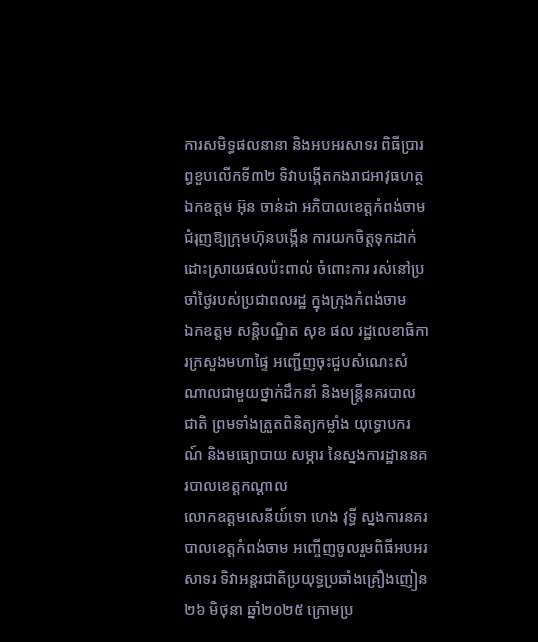ការសមិទ្ធផលនានា និងអបអរសាទរ ពិធីប្រារព្ធខួបលើកទី៣២ ទិវាបង្កើតកងរាជអាវុធហត្ថ
ឯកឧត្ដម អ៊ុន ចាន់ដា អភិបាលខេត្តកំពង់ចាម ជំរុញឱ្យក្រុមហ៊ុនបង្កេីន ការយកចិត្តទុកដាក់ ដោះស្រាយផលប៉ះពាល់ ចំពោះការ រស់នៅប្រចាំថ្ងៃរបស់ប្រជាពលរដ្ឋ ក្នុងក្រុងកំពង់ចាម
ឯកឧត្តម សន្តិបណ្ឌិត សុខ ផល រដ្ឋលេខាធិការក្រសួងមហាផ្ទៃ អញ្ជើញចុះជួបសំណេះសំណាលជាមួយថ្នាក់ដឹកនាំ និងមន្រ្តីនគរបាលជាតិ ព្រមទាំងត្រួតពិនិត្យកម្លាំង យុទ្ធោបករណ៍ និងមធ្យោបាយ សម្ភារ នៃស្នងការដ្ឋាននគរបាលខេត្តកណ្តាល
លោកឧត្តមសេនីយ៍ទោ ហេង វុទ្ធី ស្នងការនគរបាលខេត្តកំពង់ចាម អញ្ចើញចូលរួមពិធីអបអរសាទរ ទិវាអន្តរជាតិប្រយុទ្ធប្រឆាំងគ្រឿងញៀន ២៦ មិថុនា ឆ្នាំ២០២៥ ក្រោមប្រ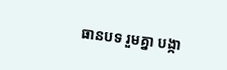ធានបទ រួមគ្នា បង្កា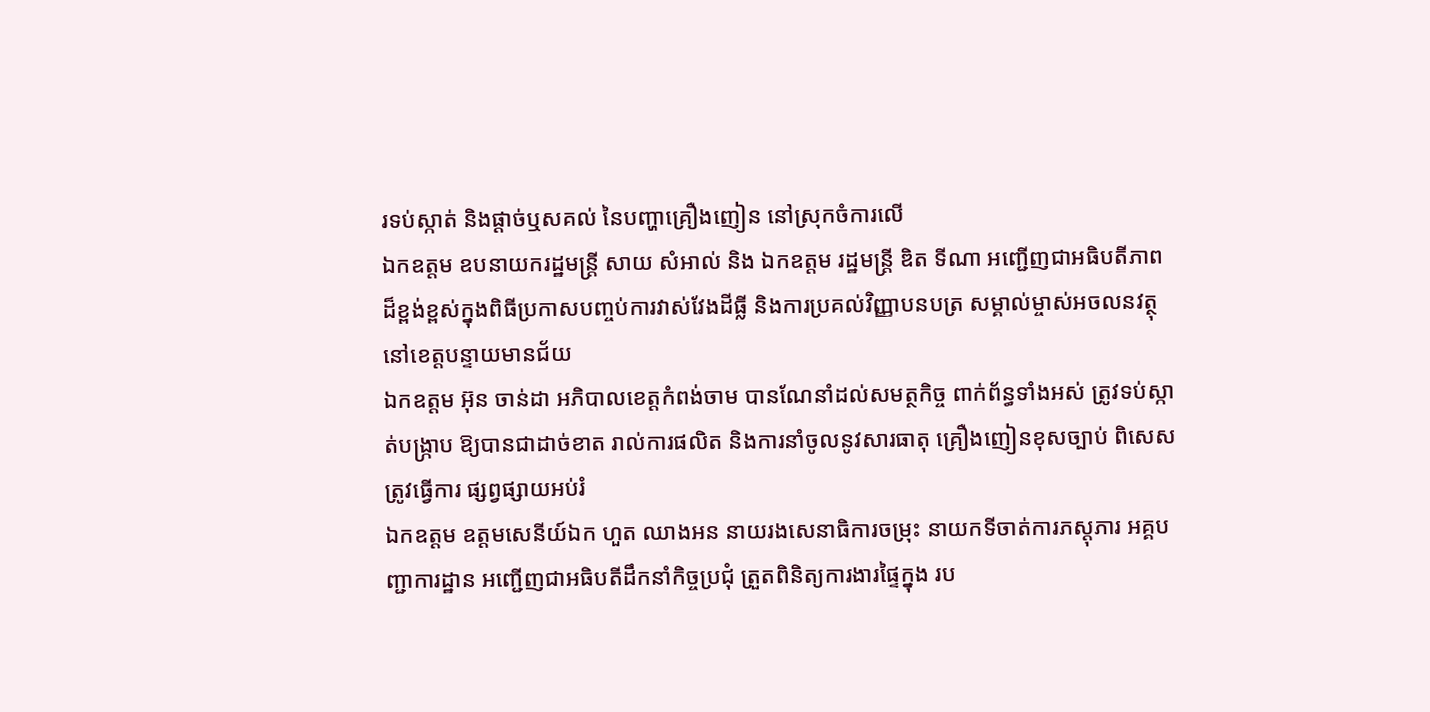រទប់ស្កាត់ និងផ្ដាច់ឬសគល់ នៃបញ្ហាគ្រឿងញៀន នៅស្រុកចំការលេី
ឯកឧត្តម ឧបនាយករដ្ឋមន្រ្តី សាយ សំអាល់ និង ឯកឧត្តម រដ្ឋមន្រ្តី ឌិត ទីណា អញ្ជេីញជាអធិបតីភាពដ៏ខ្ពង់ខ្ពស់ក្នុងពិធីប្រកាសបញ្ចប់ការវាស់វែងដីធ្លី និងការប្រគល់វិញ្ញាបនបត្រ សម្គាល់ម្ចាស់អចលនវត្ថុ នៅខេត្តបន្ទាយមានជ័យ
ឯកឧត្តម អ៊ុន ចាន់ដា អភិបាលខេត្តកំពង់ចាម បានណែនាំដល់សមត្ថកិច្ច ពាក់ព័ន្ធទាំងអស់ ត្រូវទប់ស្កាត់បង្ក្រាប ឱ្យបានជាដាច់ខាត រាល់ការផលិត និងការនាំចូលនូវសារធាតុ គ្រឿងញៀនខុសច្បាប់ ពិសេសត្រូវធ្វើការ ផ្សព្វផ្សាយអប់រំ
ឯកឧត្តម ឧត្ដមសេនីយ៍ឯក ហួត ឈាងអន នាយរងសេនាធិការចម្រុះ នាយកទីចាត់ការភស្តុភារ អគ្គបញ្ជាការដ្ឋាន អញ្ជើញជាអធិបតីដឹកនាំកិច្ចប្រជុំ ត្រួតពិនិត្យការងារផ្ទៃក្នុង រប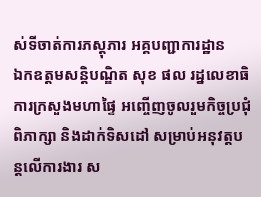ស់ទីចាត់ការភស្តុភារ អគ្គបញ្ជាការដ្ឋាន
ឯកឧត្ដមសន្តិបណ្ឌិត សុខ ផល រដ្នលេខាធិការក្រសួងមហាផ្ទៃ អញ្ចើញចូលរួមកិច្ចប្រជុំពិភាក្សា និងដាក់ទិសដៅ សម្រាប់អនុវត្តបន្តលើការងារ ស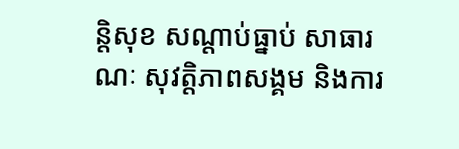ន្តិសុខ សណ្តាប់ធ្នាប់ សាធារណៈ សុវត្តិភាពសង្គម និងការ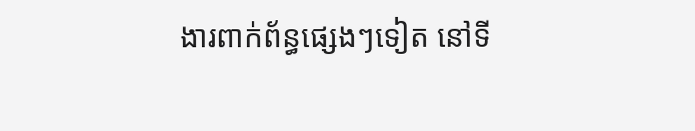ងារពាក់ព័ន្ធផ្សេងៗទៀត នៅទី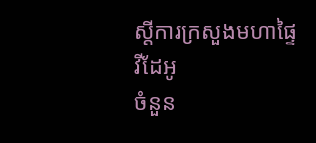ស្តីការក្រសួងមហាផ្ទៃ
វីដែអូ
ចំនួន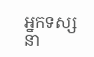អ្នកទស្សនា